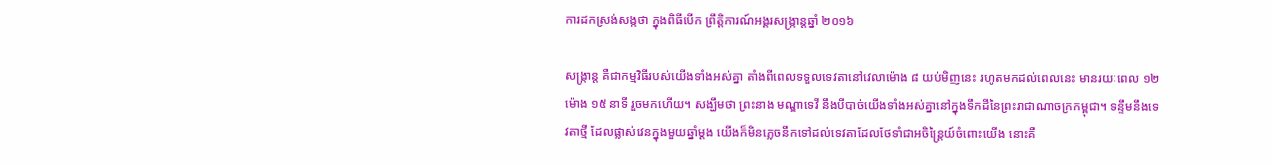ការដកស្រង់សង្កថា ក្នុងពិធីបើក ព្រឹត្តិការណ៍អង្គរសង្ក្រាន្តឆ្នាំ ២០១៦

សង្រ្កាន្ត គឺជាកម្មវិធីរបស់យើងទាំងអស់គ្នា តាំងពីពេលទទួលទេវតានៅវេលាម៉ោង ៨ យប់មិញនេះ រហូតមកដល់ពេលនេះ មានរយៈពេល ១២ ម៉ោង ១៥ នាទី រួចមកហើយ។ សង្ឃឹមថា ព្រះនាង មណ្ឌាទេវី នឹងបីបាច់យើងទាំងអស់គ្នានៅក្នុងទឹកដីនៃព្រះរាជាណាចក្រកម្ពុជា។ ទន្ទឹមនឹងទេវតាថ្មី ដែលផ្លាស់វេនក្នុងមួយឆ្នាំម្ដង យើងក៏មិនភ្លេចនឹកទៅដល់ទេវតាដែលថែទាំជាអចិន្ត្រៃយ៍ចំពោះយើង នោះគឺ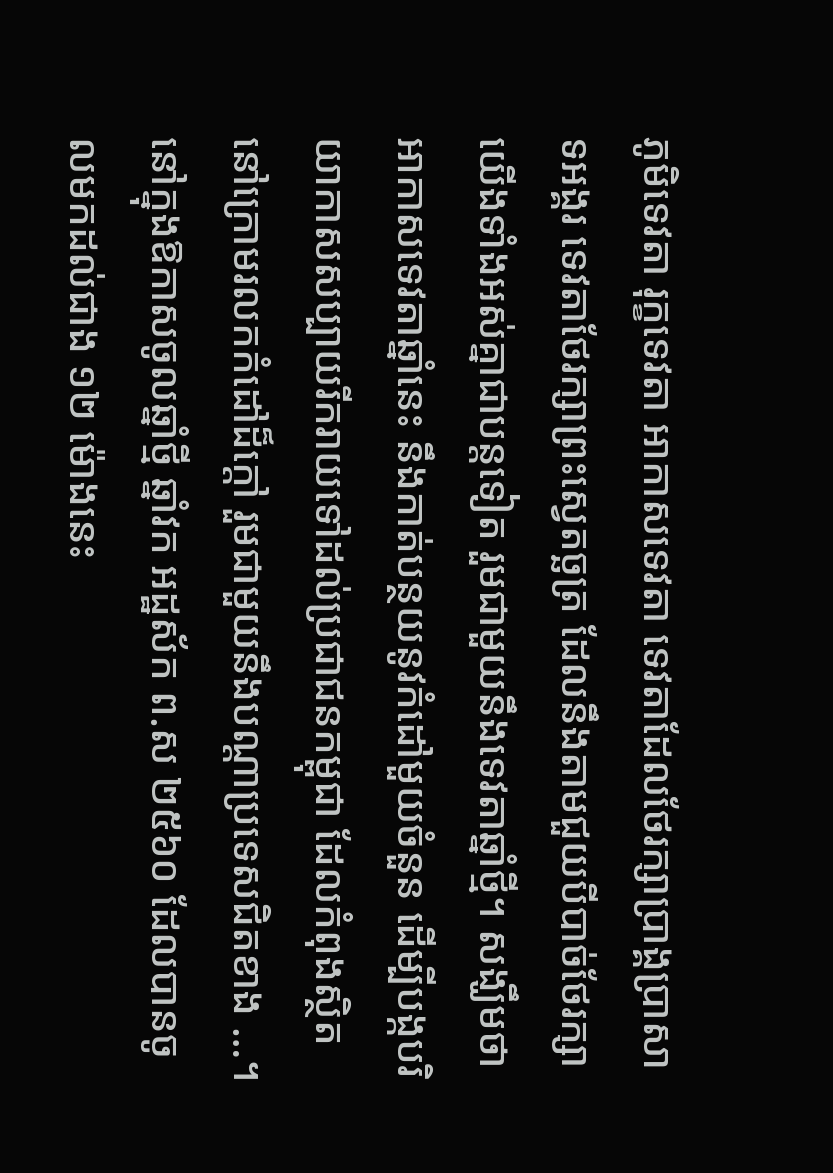ភូមិទេវតា រុក្ខទេវតា អាកាសទេវតា ទេវតាដែលថែរក្សាប្រាង្គប្រាសាទអង្គរ ទេវតាថែរក្សាព្រះស្វេតច្ឆត្រ ដែលនឹងតាមជួយបីបាច់ថែរក្សាយើងទាំងអស់គ្នាជាបន្តទៀត រួមជាមួយនឹងទេវតាឆ្នាំថ្មី។ សង្ឃឹមថា  អាកាសទេវតាឆ្នាំនេះ នឹងកាត់បន្ថយនូវកំដៅមួយចំនួន ដើម្បីបង្កបរិយាកាសសប្បាយរីករាយទៅដល់ប្រជាជនកម្ពុជា ដែលកំពុងសិ្ថតនៅក្រោមរលកកំដៅដ៏ក្ដៅ រួមជាមួយនឹងបណ្ដាប្រទេសជិតខាង …។ នៅក្នុងឱកាសចូលឆ្នាំថ្មី ឆ្នាំវក អដ្ឋស័ក ព.ស ២៥៦០ ដែលបានចូលមកដល់ជាង ១២ ម៉ោងនេះ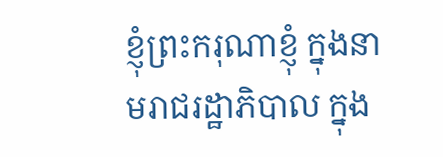ខ្ញុំព្រះករុណាខ្ញុំ ក្នុងនាមរាជរដ្ឋាភិបាល ក្នុង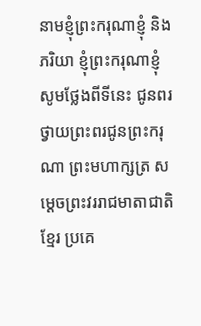នាមខ្ញុំព្រះករុណាខ្ញុំ និងភរិយា ខ្ញុំព្រះករុណាខ្ញុំ សូមថ្លែងពីទីនេះ ជូនពរ ថ្វាយព្រះពរជូនព្រះករុណា ព្រះមហាក្សត្រ សម្ដេចព្រះវររាជមាតាជាតិខ្មែរ ប្រគេ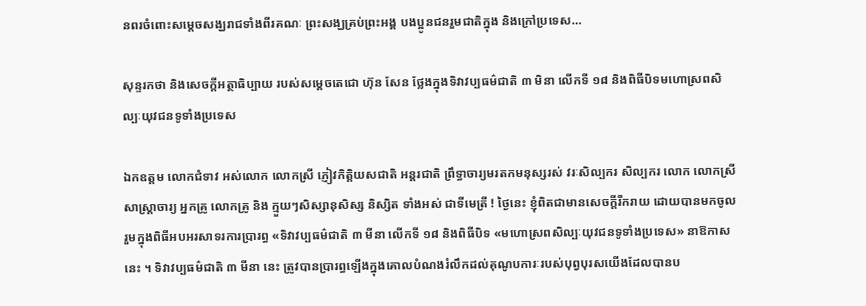នពរចំពោះសម្ដេចសង្ឃរាជទាំងពីរគណៈ ព្រះសង្ឃគ្រប់ព្រះអង្គ បងប្អូនជនរួមជាតិក្នុង និងក្រៅប្រទេស…

សុន្ទរកថា និងសេចក្តីអត្ថាធិប្បាយ របស់សម្តេចតេជោ ហ៊ុន សែន ថ្លែងក្នុងទិវាវប្បធម៌ជាតិ ៣ មិនា លើកទី ១៨ និងពិធីបិទមហោស្រពសិល្បៈយុវជនទូទាំងប្រទេស

ឯកឧត្តម លោកជំទាវ អស់លោក លោកស្រី ភ្ញៀវកិត្តិយសជាតិ អន្តរជាតិ ព្រឹទ្ធាចារ្យមរតកមនុស្សរស់ វរៈសិល្បករ សិល្បករ លោក លោកស្រីសាស្ត្រាចារ្យ អ្នកគ្រូ លោកគ្រូ និង ក្មួយៗសិស្សានុសិស្ស និស្សិត ទាំងអស់ ជាទីមេត្រី ! ថ្ងៃនេះ ខ្ញុំពិតជាមានសេចក្តីរីករាយ ដោយបានមកចូលរួមក្នុងពិធីអបអរសាទរការប្រារព្ធ «ទិវាវប្បធម៌ជាតិ ៣ មីនា លើកទី ១៨ និងពិធីបិទ «មហោស្រពសិល្បៈយុវជនទូទាំងប្រទេស» នាឱកាសនេះ ។ ទិវាវប្បធម៌ជាតិ ៣ មីនា នេះ ត្រូវបានប្រារព្ធឡើងក្នុងគោលបំណងរំលឹកដល់គុណូបការៈរបស់បុព្វបុរសយើងដែលបានប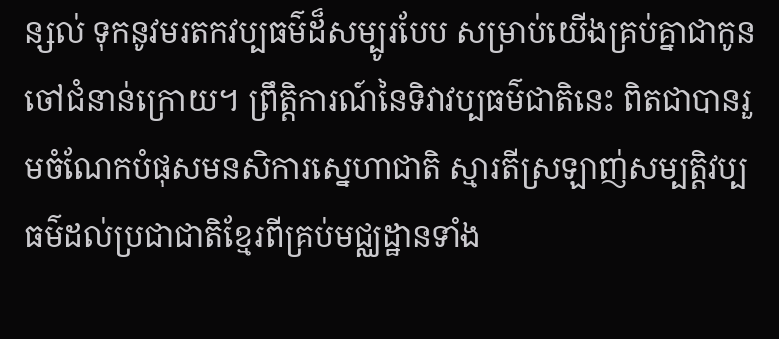ន្សល់ ទុកនូវមរតកវប្បធម៌ដ៏សម្បូរបែប សម្រាប់យើងគ្រប់គ្នាជាកូនចៅជំនាន់ក្រោយ។ ព្រឹត្តិការណ៍នៃទិវាវប្បធម៌ជាតិនេះ ពិតជាបានរួមចំណែកបំផុសមនសិការស្នេហាជាតិ ស្មារតីស្រឡាញ់សម្បត្តិវប្បធម៌ដល់ប្រជាជាតិខ្មែរពីគ្រប់មជ្ឈដ្ឋានទាំង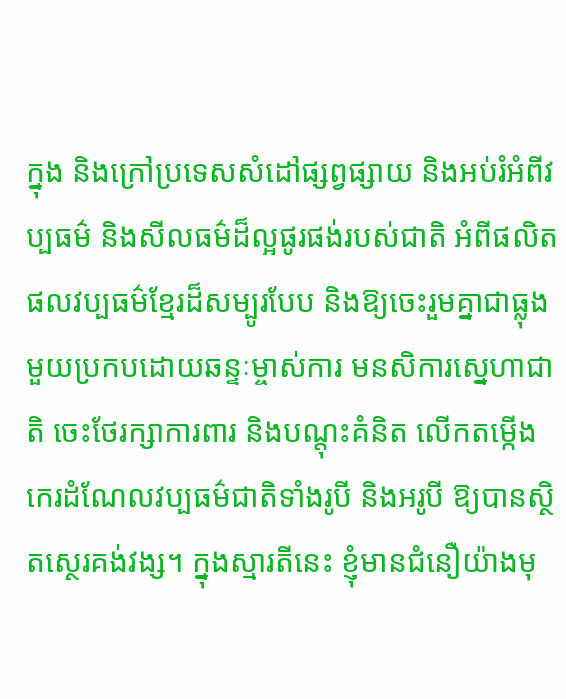ក្នុង និងក្រៅប្រទេសសំដៅផ្សព្វផ្សាយ និងអប់រំអំពីវប្បធម៌ និងសីលធម៌ដ៏ល្អផូរផង់របស់ជាតិ អំពីផលិតផលវប្បធម៌ខ្មែរដ៏សម្បូរបែប និងឱ្យចេះរួមគ្នាជាធ្លុងមួយប្រកបដោយឆន្ទៈម្ចាស់ការ មនសិការស្នេហាជាតិ ចេះថែរក្សាការពារ និងបណ្តុះគំនិត លើកតម្កើងកេរដំណែលវប្បធម៌ជាតិទាំងរូបី និងអរូបី ឱ្យបានស្ថិតស្ថេរគង់វង្ស។ ក្នុងស្មារតីនេះ ខ្ញុំមានជំនឿយ៉ាងមុ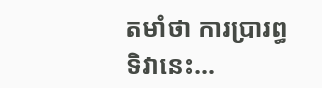តមាំថា ការប្រារព្ធទិវានេះ…